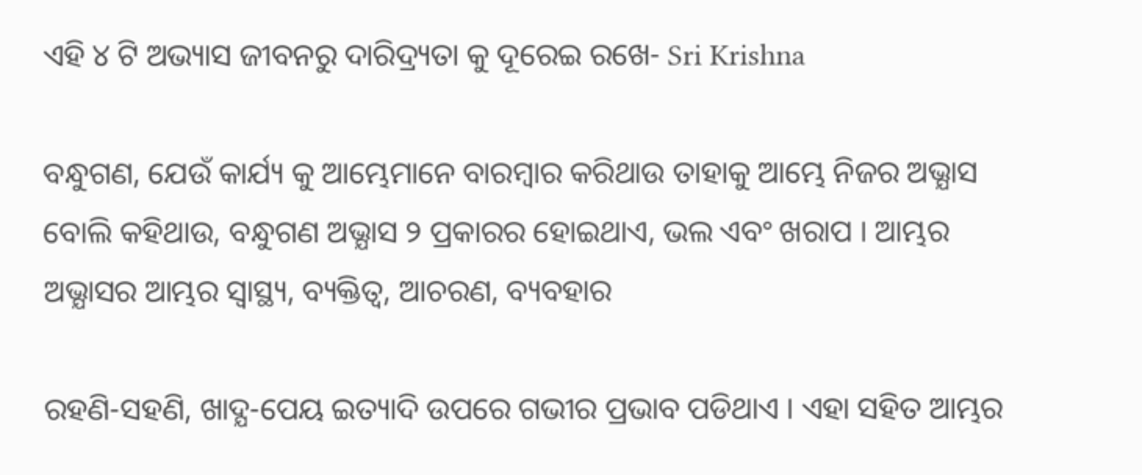ଏହି ୪ ଟି ଅଭ୍ୟାସ ଜୀବନରୁ ଦାରିଦ୍ର୍ୟତା କୁ ଦୂରେଇ ରଖେ- Sri Krishna

ବନ୍ଧୁଗଣ, ଯେଉଁ କାର୍ଯ୍ୟ କୁ ଆମ୍ଭେମାନେ ବାରମ୍ବାର କରିଥାଉ ତାହାକୁ ଆମ୍ଭେ ନିଜର ଅଭ୍ଯାସ ବୋଲି କହିଥାଉ, ବନ୍ଧୁଗଣ ଅଭ୍ଯାସ ୨ ପ୍ରକାରର ହୋଇଥାଏ, ଭଲ ଏବଂ ଖରାପ । ଆମ୍ଭର ଅଭ୍ଯାସର ଆମ୍ଭର ସ୍ୱାସ୍ଥ୍ୟ, ବ୍ୟକ୍ତିତ୍ବ, ଆଚରଣ, ବ୍ୟବହାର

ରହଣି-ସହଣି, ଖାଦ୍ଯ-ପେୟ ଇତ୍ୟାଦି ଉପରେ ଗଭୀର ପ୍ରଭାବ ପଡିଥାଏ । ଏହା ସହିତ ଆମ୍ଭର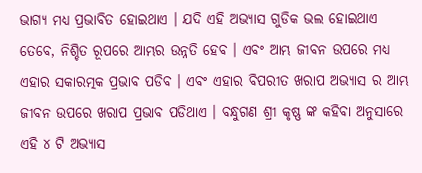ଭାଗ୍ୟ ମଧ୍ୟ ପ୍ରଭାବିତ ହୋଇଥାଏ । ଯଦି ଏହି ଅଭ୍ୟାସ ଗୁଡିକ ଭଲ ହୋଇଥାଏ ତେବେ, ନିଶ୍ଚିତ ରୂପରେ ଆମ୍ଭର ଉନ୍ନତି ହେବ । ଏବଂ ଆମ୍ଭ ଜୀବନ ଉପରେ ମଧ୍ୟ ଏହାର ସକାରତ୍ମକ ପ୍ରଭାବ ପଡିବ । ଏବଂ ଏହାର ବିପରୀତ ଖରାପ ଅଭ୍ଯାସ ର ଆମ୍ଭ ଜୀବନ ଉପରେ ଖରାପ ପ୍ରଭାବ ପଡିଥାଏ । ବନ୍ଧୁଗଣ ଶ୍ରୀ କୃଷ୍ଣ ଙ୍କ କହିବା ଅନୁସାରେ ଏହି ୪ ଟି ଅଭ୍ଯାସ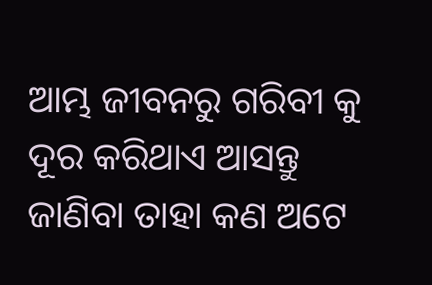ଆମ୍ଭ ଜୀବନରୁ ଗରିବୀ କୁ ଦୂର କରିଥାଏ ଆସନ୍ତୁ ଜାଣିବା ତାହା କଣ ଅଟେ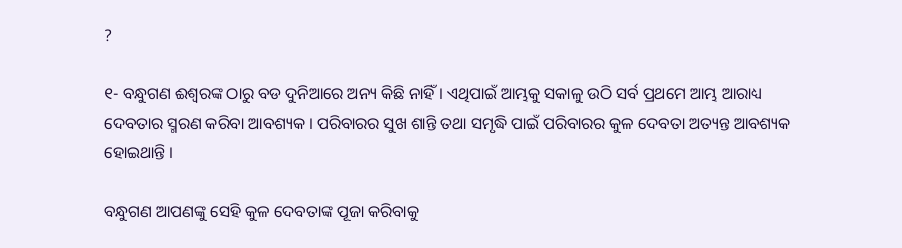?

୧- ବନ୍ଧୁଗଣ ଈଶ୍ବରଙ୍କ ଠାରୁ ବଡ ଦୁନିଆରେ ଅନ୍ୟ କିଛି ନାହିଁ । ଏଥିପାଇଁ ଆମ୍ଭକୁ ସକାଳୁ ଉଠି ସର୍ବ ପ୍ରଥମେ ଆମ୍ଭ ଆରାଧ୍ୟ ଦେବତାର ସ୍ମରଣ କରିବା ଆବଶ୍ୟକ । ପରିବାରର ସୁଖ ଶାନ୍ତି ତଥା ସମୃଦ୍ଧି ପାଇଁ ପରିବାରର କୁଳ ଦେବତା ଅତ୍ୟନ୍ତ ଆବଶ୍ୟକ ହୋଇଥାନ୍ତି ।

ବନ୍ଧୁଗଣ ଆପଣଙ୍କୁ ସେହି କୁଳ ଦେବତାଙ୍କ ପୂଜା କରିବାକୁ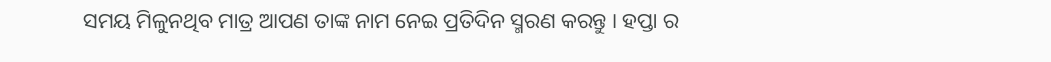ସମୟ ମିଳୁନଥିବ ମାତ୍ର ଆପଣ ତାଙ୍କ ନାମ ନେଇ ପ୍ରତିଦିନ ସ୍ମରଣ କରନ୍ତୁ । ହପ୍ତା ର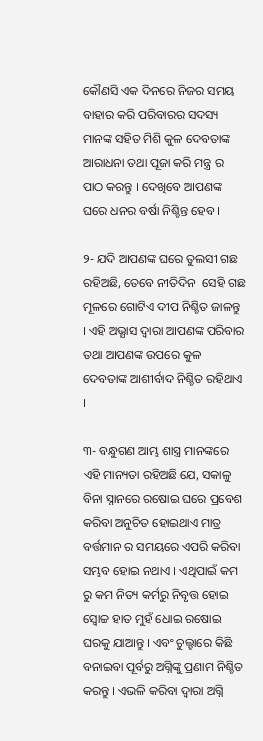କୌଣସି ଏକ ଦିନରେ ନିଜର ସମୟ ବାହାର କରି ପରିବାରର ସଦସ୍ୟ ମାନଙ୍କ ସହିତ ମିଶି କୁଳ ଦେବତାଙ୍କ ଆରାଧନା ତଥା ପୂଜା କରି ମନ୍ତ୍ର ର ପାଠ କରନ୍ତୁ । ଦେଖିବେ ଆପଣଙ୍କ ଘରେ ଧନର ବର୍ଷା ନିଶ୍ଚିନ୍ତ ହେବ ।

୨- ଯଦି ଆପଣଙ୍କ ଘରେ ତୁଲସୀ ଗଛ ରହିଅଛି, ତେବେ ନୀତିଦିନ  ସେହି ଗଛ ମୂଳରେ ଗୋଟିଏ ଦୀପ ନିଶ୍ଚିତ ଜାଳନ୍ତୁ । ଏହି ଅଭ୍ଯାସ ଦ୍ଵାରା ଆପଣଙ୍କ ପରିବାର ତଥା ଆପଣଙ୍କ ଉପରେ କୁଳ ଦେବତାଙ୍କ ଆଶୀର୍ବାଦ ନିଶ୍ଚିତ ରହିଥାଏ ।

୩- ବନ୍ଧୁଗଣ ଆମ୍ଭ ଶାସ୍ତ୍ର ମାନଙ୍କରେ ଏହି ମାନ୍ୟତା ରହିଅଛି ଯେ, ସକାଳୁ ବିନା ସ୍ନାନରେ ରଷୋଇ ଘରେ ପ୍ରବେଶ କରିବା ଅନୁଚିତ ହୋଇଥାଏ ମାତ୍ର ବର୍ତ୍ତମାନ ର ସମୟରେ ଏପରି କରିବା ସମ୍ଭବ ହୋଇ ନଥାଏ । ଏଥିପାଇଁ କମ ରୁ କମ ନିତ୍ୟ କର୍ମରୁ ନିବୃତ୍ତ ହୋଇ ସ୍ଵୋଚ୍ଚ ହାତ ମୁହଁ ଧୋଇ ରଷୋଇ ଘରକୁ ଯାଆନ୍ତୁ । ଏବଂ ଚୁଲ୍ହାରେ କିଛି ବନାଇବା ପୂର୍ବରୁ ଅଗ୍ନିଙ୍କୁ ପ୍ରଣାମ ନିଶ୍ଚିତ କରନ୍ତୁ । ଏଭଳି କରିବା ଦ୍ଵାରା ଅଗ୍ନି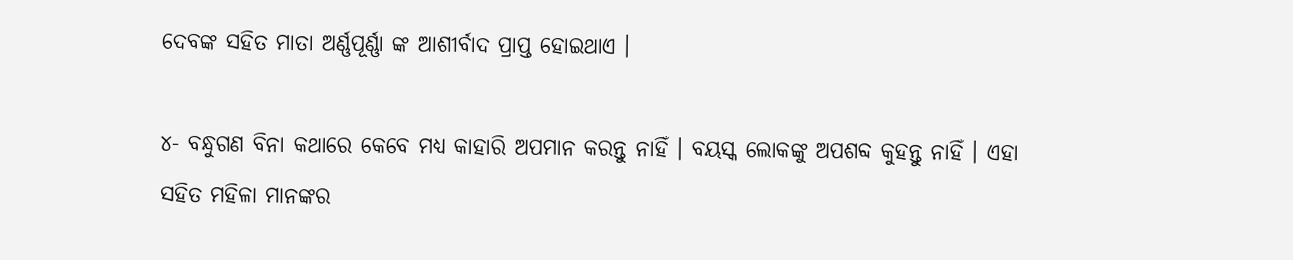ଦେବଙ୍କ ସହିତ ମାତା ଅର୍ଣ୍ଣପୂର୍ଣ୍ଣା ଙ୍କ ଆଶୀର୍ବାଦ ପ୍ରାପ୍ତ ହୋଇଥାଏ ।

୪- ବନ୍ଧୁଗଣ ବିନା କଥାରେ କେବେ ମଧ୍ୟ କାହାରି ଅପମାନ କରନ୍ତୁ ନାହିଁ । ବୟସ୍କ ଲୋକଙ୍କୁ ଅପଶବ୍ଦ କୁହନ୍ତୁ ନାହିଁ । ଏହା ସହିତ ମହିଳା ମାନଙ୍କର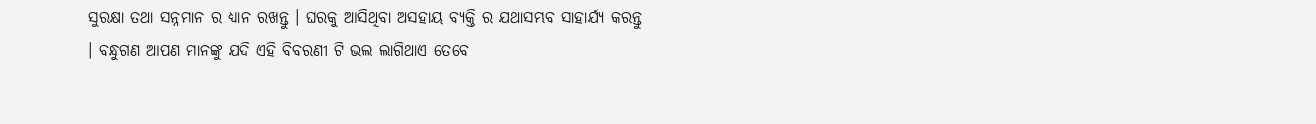ସୁରକ୍ଷା ତଥା ସନ୍ନମାନ ର ଧ୍ୟାନ ରଖନ୍ତୁ । ଘରକୁ ଆସିଥିବା ଅସହାୟ ବ୍ୟକ୍ତି ର ଯଥାସମ୍ଭବ ସାହାର୍ଯ୍ୟ କରନ୍ତୁ । ବନ୍ଧୁଗଣ ଆପଣ ମାନଙ୍କୁ ଯଦି ଏହି ବିବରଣୀ ଟି ଭଲ ଲାଗିଥାଏ ତେବେ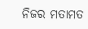ନିଜର ମତାମତ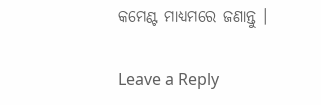କମେଣ୍ଟ ମାଧ୍ୟମରେ ଜଣାନ୍ତୁ ।

Leave a Reply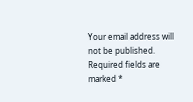Your email address will not be published. Required fields are marked *